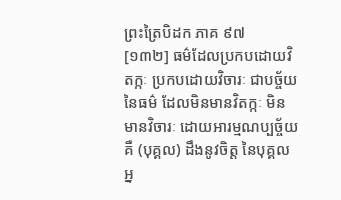ព្រះត្រៃបិដក ភាគ ៩៧
[១៣២] ធម៌ដែលប្រកបដោយវិតក្កៈ ប្រកបដោយវិចារៈ ជាបច្ច័យនៃធម៌ ដែលមិនមានវិតក្កៈ មិនមានវិចារៈ ដោយអារម្មណប្បច្ច័យ គឺ (បុគ្គល) ដឹងនូវចិត្ត នៃបុគ្គលអ្ន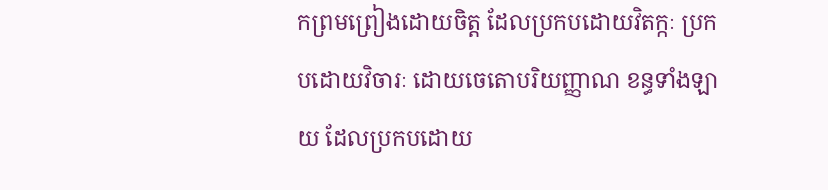កព្រមព្រៀងដោយចិត្ត ដែលប្រកបដោយវិតក្កៈ ប្រកបដោយវិចារៈ ដោយចេតោបរិយញ្ញាណ ខន្ធទាំងឡាយ ដែលប្រកបដោយ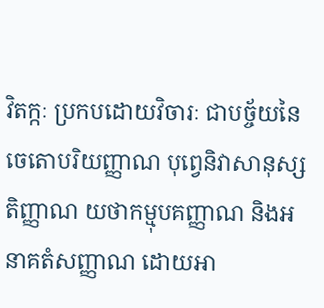វិតក្កៈ ប្រកបដោយវិចារៈ ជាបច្ច័យនៃចេតោបរិយញ្ញាណ បុព្វេនិវាសានុស្សតិញ្ញាណ យថាកម្មុបគញ្ញាណ និងអនាគតំសញ្ញាណ ដោយអា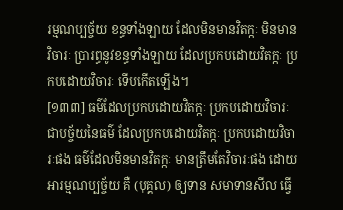រម្មណប្បច្ច័យ ខន្ធទាំងឡាយ ដែលមិនមានវិតក្កៈ មិនមានវិចារៈ ប្រារព្ធនូវខន្ធទាំងឡាយ ដែលប្រកបដោយវិតក្កៈ ប្រកបដោយវិចារៈ ទើបកើតឡើង។
[១៣៣] ធម៌ដែលប្រកបដោយវិតក្កៈ ប្រកបដោយវិចារៈ ជាបច្ច័យនៃធម៌ ដែលប្រកបដោយវិតក្កៈ ប្រកបដោយវិចារៈផង ធម៌ដែលមិនមានវិតក្កៈ មានត្រឹមតែវិចារៈផង ដោយអារម្មណប្បច្ច័យ គឺ (បុគ្គល) ឲ្យទាន សមាទានសីល ធ្វើ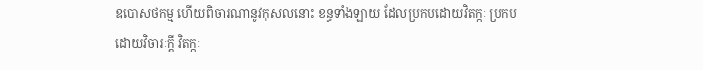ឧបោសថកម្ម ហើយពិចារណានូវកុសលនោះ ខន្ធទាំងឡាយ ដែលប្រកបដោយវិតក្កៈ ប្រកបដោយវិចារៈក្តី វិតក្កៈ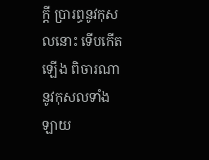ក្តី ប្រារព្ធនូវកុសលនោះ ទើបកើតឡើង ពិចារណានូវកុសលទាំងឡាយ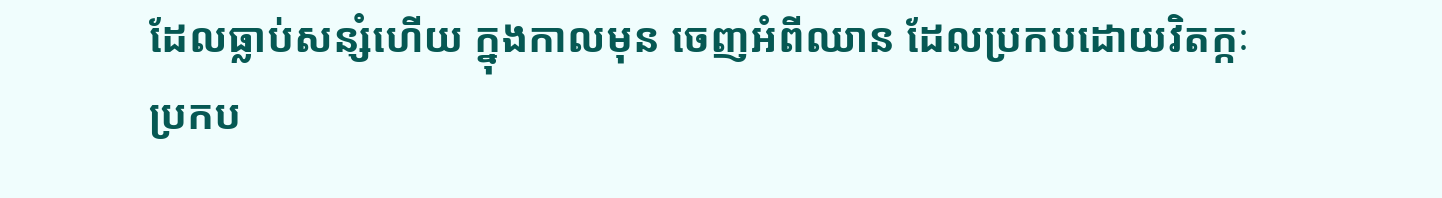ដែលធ្លាប់សន្សំហើយ ក្នុងកាលមុន ចេញអំពីឈាន ដែលប្រកបដោយវិតក្កៈ ប្រកប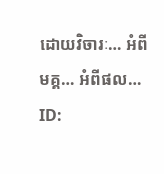ដោយវិចារៈ… អំពីមគ្គ… អំពីផល…
ID: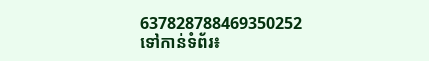637828788469350252
ទៅកាន់ទំព័រ៖